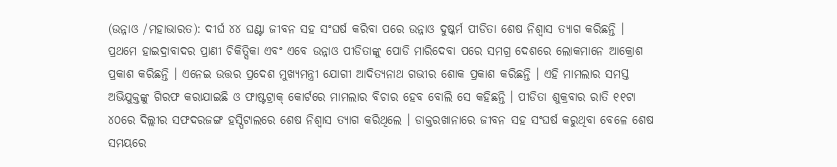(ଉନ୍ନାଓ /ମହାଭାରତ): ଦୀର୍ଘ ୪୪ ଘଣ୍ଟା ଜୀବନ ସହ ସଂଘର୍ଷ କରିବା ପରେ ଉନ୍ନାଓ ଦୁଷ୍କର୍ମ ପୀଡିତା ଶେଷ ନିଶ୍ୱାସ ତ୍ୟାଗ କରିଛନ୍ତି । ପ୍ରଥମେ ହାଇଦ୍ରାବାଦର ପ୍ରାଣୀ ଚିକିତ୍ସିକା ଏବଂ ଏବେ ଉନ୍ନାଓ ପୀଡିତାଙ୍କୁ ପୋଡି ମାରିଦେବା ପରେ ସମଗ୍ର ଦେଶରେ ଲୋକମାନେ ଆକ୍ରୋଶ ପ୍ରକାଶ କରିଛନ୍ତି । ଏନେଇ ଉତ୍ତର ପ୍ରଦେଶ ମୁଖ୍ୟମନ୍ତ୍ରୀ ଯୋଗୀ ଆଦିତ୍ୟନାଥ ଗଭୀର ଶୋକ ପ୍ରକାଶ କରିଛନ୍ତି । ଏହି ମାମଲାର ସମସ୍ତ ଅଭିଯୁକ୍ତଙ୍କୁ ଗିରଫ କରାଯାଇଛି ଓ ଫାଷ୍ଟଟ୍ରାକ୍ କୋର୍ଟରେ ମାମଲାର ବିଚାର ହେବ ବୋଲି ସେ କହିଛନ୍ତି । ପୀଡିତା ଶୁକ୍ରବାର ରାତି ୧୧ଟା ୪୦ରେ ଦିଲ୍ଲୀର ସଫଦରଜଙ୍ଗ ହସ୍ପିଟାଲରେ ଶେଷ ନିଶ୍ୱାସ ତ୍ୟାଗ କରିଥିଲେ । ଡାକ୍ତରଖାନାରେ ଜୀବନ ସହ ସଂଘର୍ଷ କରୁଥିବା ବେଳେ ଶେଷ ସମୟରେ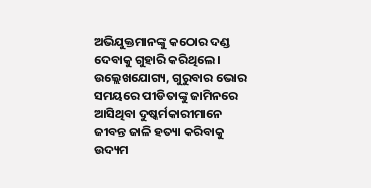ଅଭିଯୁକ୍ତମାନଙ୍କୁ କଠୋର ଦଣ୍ଡ ଦେବାକୁ ଗୁହାରି କରିଥିଲେ ।
ଉଲ୍ଲେଖଯୋଗ୍ୟ, ଗୁରୁବାର ଭୋର ସମୟରେ ପୀଡିତାଙ୍କୁ ଜାମିନରେ ଆସିଥିବା ଦୁଷ୍କର୍ମକାରୀମାନେ ଜୀବନ୍ତ ଜାଳି ହତ୍ୟା କରିବାକୁ ଉଦ୍ୟମ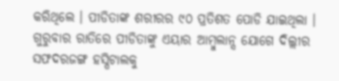କରିଥିଲେ । ପୀଡିତାଙ୍କ ଶରୀରର ୯୦ ପ୍ରତିଶତ ପୋଡି ଯାଇଥିଲା । ଗୁରୁବାର ରାତିରେ ପୀଡିତାଙ୍କୁ ଏୟାର ଆମ୍ବୁଲାନ୍ସ ଯୋଗେ ଦିଲ୍ଲୀର ସଫଦରଜଙ୍ଗ ହସ୍ପିଟାଲକୁ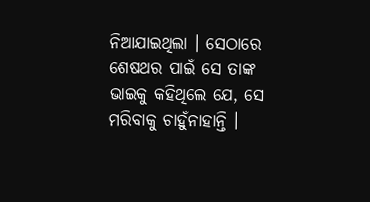ନିଆଯାଇଥିଲା । ସେଠାରେ ଶେଷଥର ପାଇଁ ସେ ତାଙ୍କ ଭାଇକୁ କହିଥିଲେ ଯେ, ସେ ମରିବାକୁ ଚାହୁଁନାହାନ୍ତି ।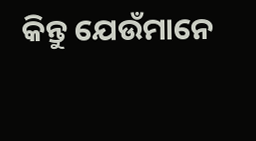କିନ୍ତୁ ଯେଉଁମାନେ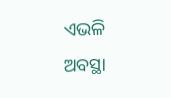ଏଭଳି ଅବସ୍ଥା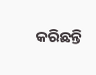କରିଛନ୍ତି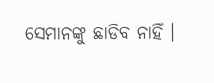ସେମାନଙ୍କୁ ଛାଡିବ ନାହିଁ ।